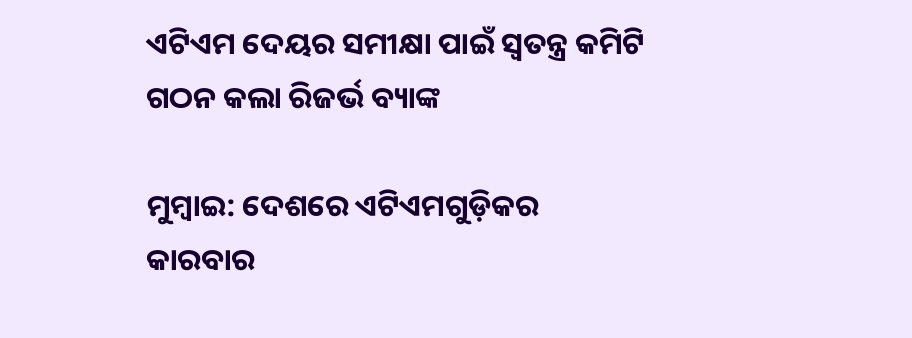ଏଟିଏମ ଦେୟର ସମୀକ୍ଷା ପାଇଁ ସ୍ୱତନ୍ତ୍ର କମିଟି ଗଠନ କଲା ରିଜର୍ଭ ବ୍ୟାଙ୍କ

ମୁମ୍ବାଇ: ଦେଶରେ ଏଟିଏମଗୁଡ଼ିକର କାରବାର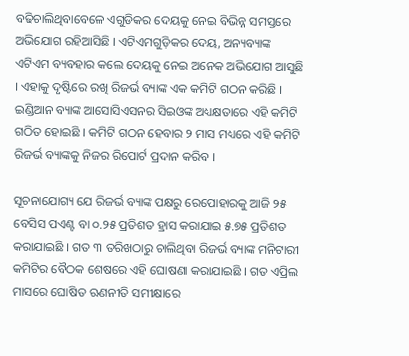ବଢିଚାଲିଥିବାବେଳେ ଏଗୁଡିକର ଦେୟକୁ ନେଇ ବିଭିନ୍ନ ସମସ୍ତରେ ଅଭିଯୋଗ ରହିଆସିଛି । ଏଟିଏମଗୁଡ଼ିକର ଦେୟ, ଅନ୍ୟବ୍ୟାଙ୍କ ଏଟିଏମ ବ୍ୟବହାର କଲେ ଦେୟକୁ ନେଇ ଅନେକ ଅଭିଯୋଗ ଆସୁଛି । ଏହାକୁ ଦୃଷ୍ଟିରେ ରଖି ରିଜର୍ଭ ବ୍ୟାଙ୍କ ଏକ କମିଟି ଗଠନ କରିଛି । ଇଣ୍ଡିଆନ ବ୍ୟାଙ୍କ ଆସୋସିଏସନର ସିଇଓଙ୍କ ଅଧ୍ୟକ୍ଷତାରେ ଏହି କମିଟି ଗଠିତ ହୋଇଛି । କମିଟି ଗଠନ ହେବାର ୨ ମାସ ମଧ୍ୟରେ ଏହି କମିଟି ରିଜର୍ଭ ବ୍ୟାଙ୍କକୁ ନିଜର ରିପୋର୍ଟ ପ୍ରଦାନ କରିବ ।

ସୂଚନାଯୋଗ୍ୟ ଯେ ରିଜର୍ଭ ବ୍ୟାଙ୍କ ପକ୍ଷରୁ ରେପୋହାରକୁ ଆଜି ୨୫ ବେସିସ ପଏଣ୍ଟ ବା ୦.୨୫ ପ୍ରତିଶତ ହ୍ରାସ କରାଯାଇ ୫.୭୫ ପ୍ରତିଶତ କରାଯାଇଛି । ଗତ ୩ ତରିଖଠାରୁ ଚାଲିଥିବା ରିଜର୍ଭ ବ୍ୟାଙ୍କ ମନିଟାରୀ କମିଟିର ବୈଠକ ଶେଷରେ ଏହି ଘୋଷଣା କରାଯାଇଛି । ଗତ ଏପ୍ରିଲ ମାସରେ ଘୋଷିତ ଋଣନୀତି ସମୀକ୍ଷାରେ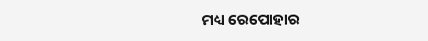ମଧ୍ୟ ରେପୋହାର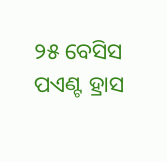୨୫ ବେସିସ ପଏଣ୍ଟ ହ୍ରାସ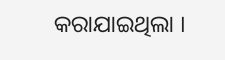କରାଯାଇଥିଲା ।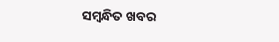ସମ୍ବନ୍ଧିତ ଖବର